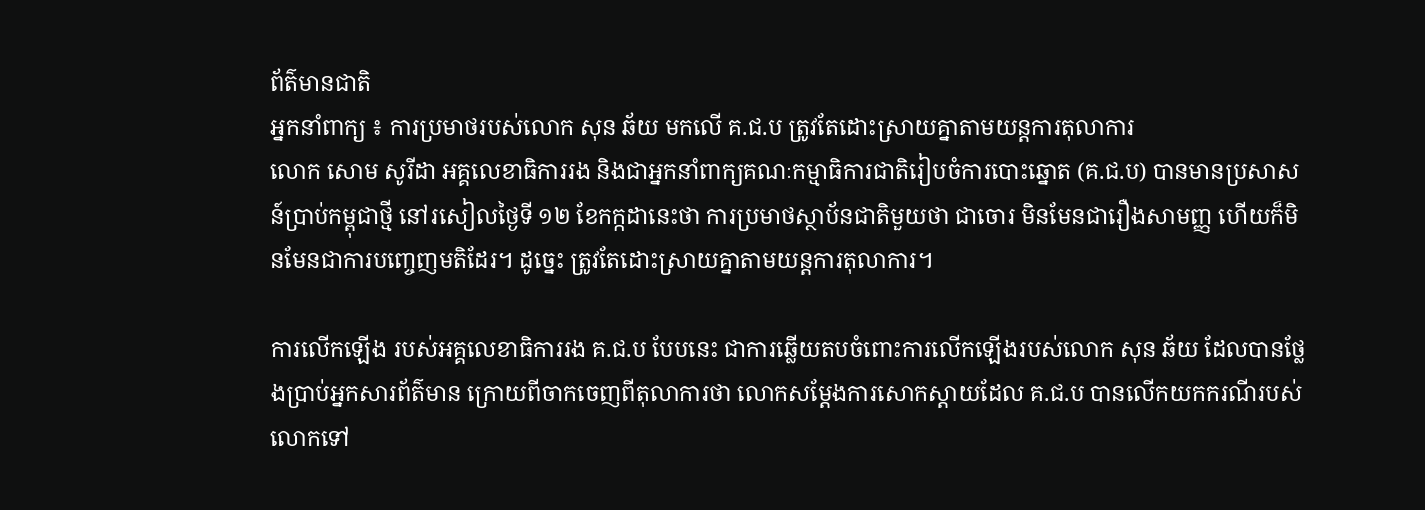ព័ត៌មានជាតិ
អ្នកនាំពាក្យ ៖ ការប្រមាថរបស់លោក សុន ឆ័យ មកលើ គ.ជ.ប ត្រូវតែដោះស្រាយគ្នាតាមយន្តការតុលាការ
លោក សោម សូរីដា អគ្គលេខាធិការរង និងជាអ្នកនាំពាក្យគណៈកម្មាធិការជាតិរៀបចំការបោះឆ្នោត (គ.ជ.ប) បានមានប្រសាសន៍ប្រាប់កម្ពុជាថ្មី នៅរសៀលថ្ងៃទី ១២ ខែកក្កដានេះថា ការប្រមាថស្ថាប័នជាតិមួយថា ជាចោរ មិនមែនជារឿងសាមញ្ញ ហើយក៏មិនមែនជាការបញ្ចេញមតិដែរ។ ដូច្នេះ ត្រូវតែដោះស្រាយគ្នាតាមយន្តការតុលាការ។

ការលើកឡើង របស់អគ្គលេខាធិការរង គ.ជ.ប បែបនេះ ជាការឆ្លើយតបចំពោះការលើកឡើងរបស់លោក សុន ឆ័យ ដែលបានថ្លែងប្រាប់អ្នកសារព័ត៌មាន ក្រោយពីចាកចេញពីតុលាការថា លោកសម្តែងការសោកស្តាយដែល គ.ជ.ប បានលើកយកករណីរបស់លោកទៅ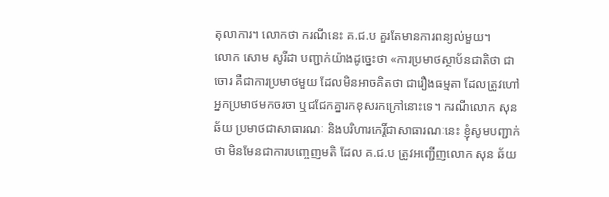តុលាការ។ លោកថា ករណីនេះ គ.ជ.ប គួរតែមានការពន្យល់មួយ។
លោក សោម សូរីដា បញ្ជាក់យ៉ាងដូច្នេះថា «ការប្រមាថស្ថាប័នជាតិថា ជាចោរ គឺជាការប្រមាថមួយ ដែលមិនអាចគិតថា ជារឿងធម្មតា ដែលត្រូវហៅអ្នកប្រមាថមកចរចា ឬជជែកគ្នារកខុសរកក្រៅនោះទេ។ ករណីលោក សុន ឆ័យ ប្រមាថជាសាធារណៈ និងបរិហារកេរ្តិ៍ជាសាធារណៈនេះ ខ្ញុំសូមបញ្ជាក់ថា មិនមែនជាការបញ្ចេញមតិ ដែល គ.ជ.ប ត្រូវអញ្ជើញលោក សុន ឆ័យ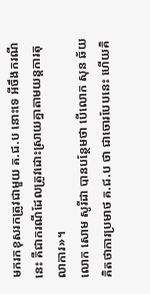មករកខុសរកត្រូវជាមួយ គ.ជ.ប នោះទេ អីចឹងករណីនេះ គឺជាករណីដែលត្រូវដោះស្រាយគ្នាតាមយន្តការតុលាការ»។
លោក សោម សូរីដា បានបន្ថែមថា បើលោក សុន ឆ័យ គិតថាការប្រមាថ គ.ជ.ប ថា ជាចោរបែបនេះ ហើយគិ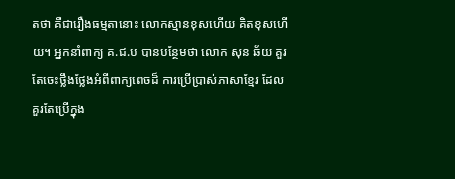តថា គឺជារឿងធម្មតានោះ លោកស្មានខុសហើយ គិតខុសហើយ។ អ្នកនាំពាក្យ គ.ជ.ប បានបន្ថែមថា លោក សុន ឆ័យ គួរតែចេះថ្លឹងថ្លែងអំពីពាក្យពេចដ៏ ការប្រើប្រាស់ភាសាខ្មែរ ដែលគួរតែប្រើក្នុង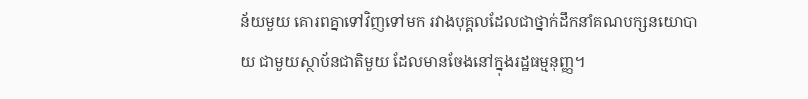ន័យមួយ គោរពគ្នាទៅវិញទៅមក រវាងបុគ្គលដែលជាថ្នាក់ដឹកនាំគណបក្សនយោបាយ ជាមួយស្ថាប័នជាតិមួយ ដែលមានចែងនៅក្នុងរដ្ឋធម្មនុញ្ញ។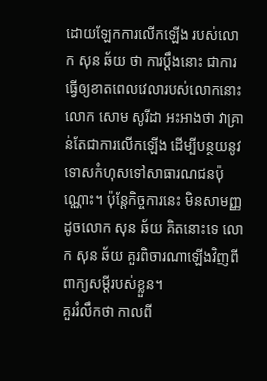ដោយឡែកការលើកឡើង របស់លោក សុន ឆ័យ ថា ការប្តឹងនោះ ជាការធ្វើឲ្យខាតពេលវេលារបស់លោកនោះ លោក សោម សូរីដា អះអាងថា វាគ្រាន់តែជាការលើកឡើង ដើម្បីបន្ថយនូវទោសកំហុសទៅសាធារណជនប៉ុណ្ណោះ។ ប៉ុន្តែកិច្ចការនេះ មិនសាមញ្ញដូចលោក សុន ឆ័យ គិតនោះទេ លោក សុន ឆ័យ គួរពិចារណាឡើងវិញពីពាក្យសម្ដីរបស់ខ្លួន។
គួររំលឹកថា កាលពី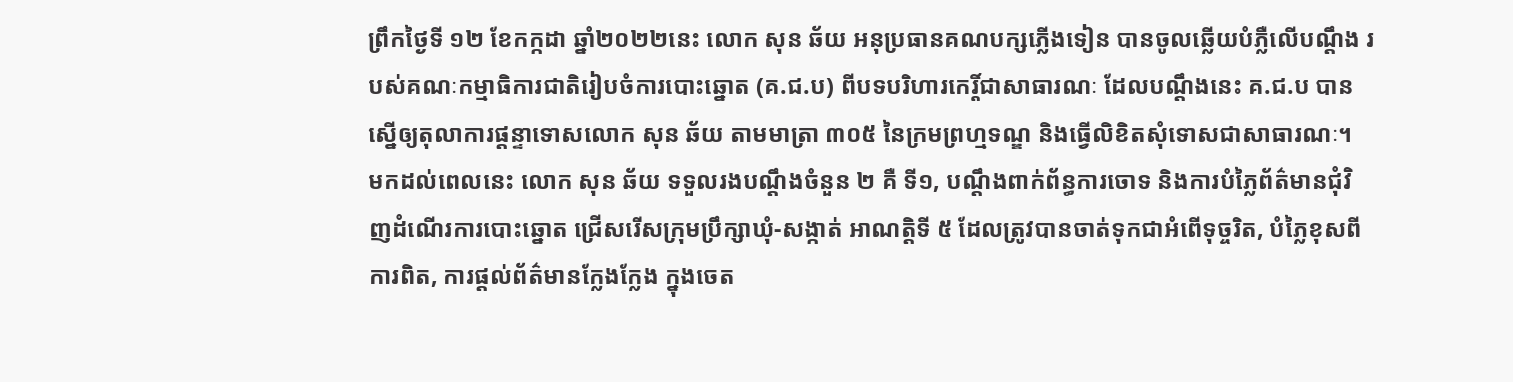ព្រឹកថ្ងៃទី ១២ ខែកក្កដា ឆ្នាំ២០២២នេះ លោក សុន ឆ័យ អនុប្រធានគណបក្សភ្លើងទៀន បានចូលឆ្លើយបំភ្លឺលើបណ្តឹង របស់គណៈកម្មាធិការជាតិរៀបចំការបោះឆ្នោត (គ.ជ.ប) ពីបទបរិហារកេរ្តិ៍ជាសាធារណៈ ដែលបណ្តឹងនេះ គ.ជ.ប បានស្នើឲ្យតុលាការផ្តន្ទាទោសលោក សុន ឆ័យ តាមមាត្រា ៣០៥ នៃក្រមព្រហ្មទណ្ឌ និងធ្វើលិខិតសុំទោសជាសាធារណៈ។
មកដល់ពេលនេះ លោក សុន ឆ័យ ទទួលរងបណ្តឹងចំនួន ២ គឺ ទី១, បណ្តឹងពាក់ព័ន្ធការចោទ និងការបំភ្លៃព័ត៌មានជុំវិញដំណើរការបោះឆ្នោត ជ្រើសរើសក្រុមប្រឹក្សាឃុំ-សង្កាត់ អាណត្តិទី ៥ ដែលត្រូវបានចាត់ទុកជាអំពើទុច្ចរិត, បំភ្លៃខុសពីការពិត, ការផ្តល់ព័ត៌មានក្លែងក្លែង ក្នុងចេត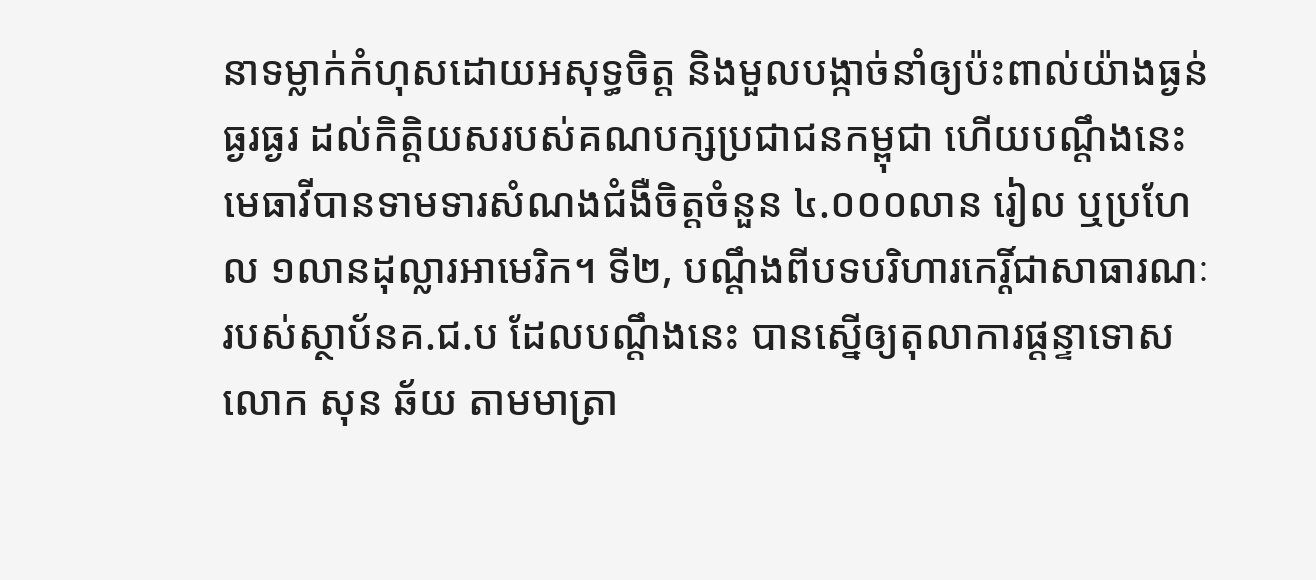នាទម្លាក់កំហុសដោយអសុទ្ធចិត្ត និងមួលបង្កាច់នាំឲ្យប៉ះពាល់យ៉ាងធ្ងន់ធ្ងរធ្ងរ ដល់កិត្តិយសរបស់គណបក្សប្រជាជនកម្ពុជា ហើយបណ្តឹងនេះ មេធាវីបានទាមទារសំណងជំងឺចិត្តចំនួន ៤.០០០លាន រៀល ឬប្រហែល ១លានដុល្លារអាមេរិក។ ទី២, បណ្តឹងពីបទបរិហារកេរ្តិ៍ជាសាធារណៈ របស់ស្ថាប័នគ.ជ.ប ដែលបណ្តឹងនេះ បានស្នើឲ្យតុលាការផ្តន្ទាទោសលោក សុន ឆ័យ តាមមាត្រា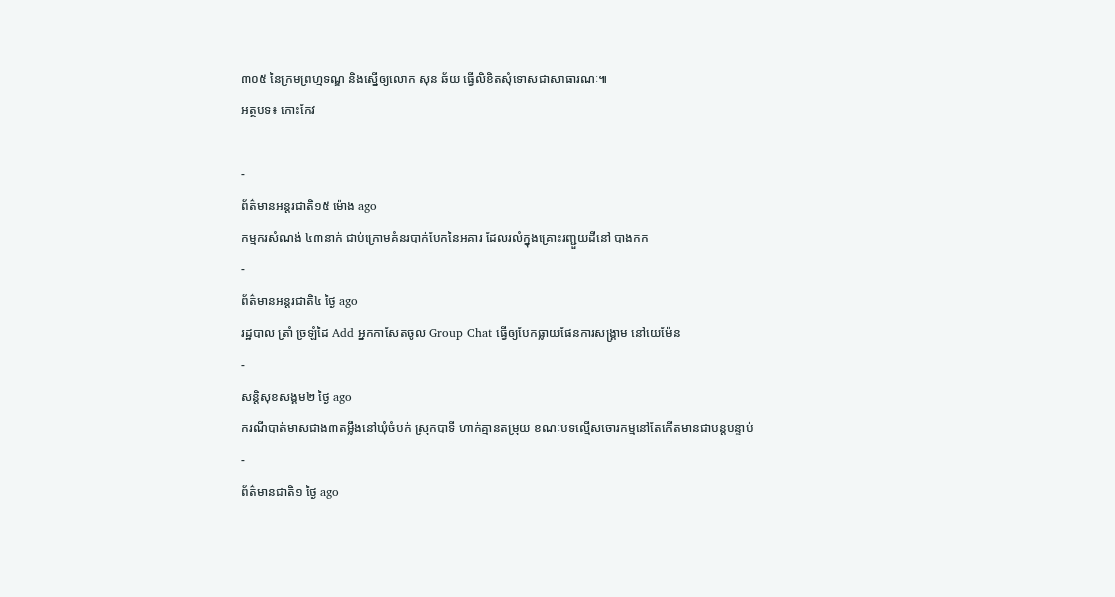៣០៥ នៃក្រមព្រហ្មទណ្ឌ និងស្នើឲ្យលោក សុន ឆ័យ ធ្វើលិខិតសុំទោសជាសាធារណៈ៕
អត្ថបទ៖ កោះកែវ

-
ព័ត៌មានអន្ដរជាតិ១៥ ម៉ោង ago
កម្មករសំណង់ ៤៣នាក់ ជាប់ក្រោមគំនរបាក់បែកនៃអគារ ដែលរលំក្នុងគ្រោះរញ្ជួយដីនៅ បាងកក
-
ព័ត៌មានអន្ដរជាតិ៤ ថ្ងៃ ago
រដ្ឋបាល ត្រាំ ច្រឡំដៃ Add អ្នកកាសែតចូល Group Chat ធ្វើឲ្យបែកធ្លាយផែនការសង្គ្រាម នៅយេម៉ែន
-
សន្តិសុខសង្គម២ ថ្ងៃ ago
ករណីបាត់មាសជាង៣តម្លឹងនៅឃុំចំបក់ ស្រុកបាទី ហាក់គ្មានតម្រុយ ខណៈបទល្មើសចោរកម្មនៅតែកើតមានជាបន្តបន្ទាប់
-
ព័ត៌មានជាតិ១ ថ្ងៃ ago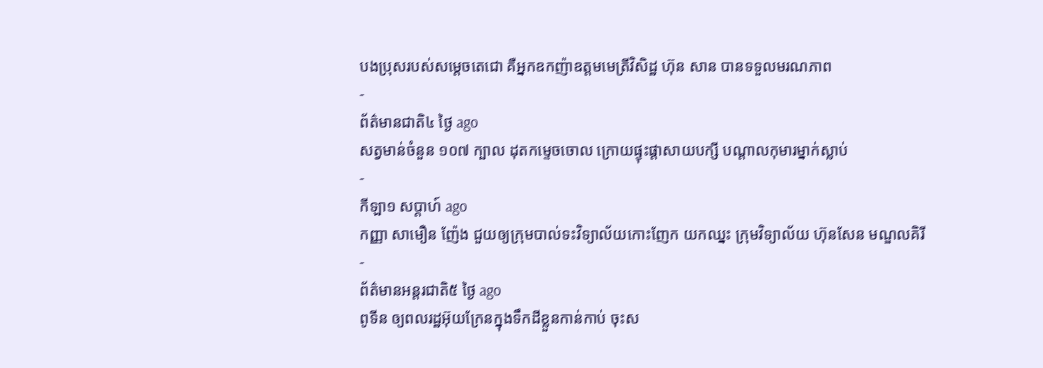បងប្រុសរបស់សម្ដេចតេជោ គឺអ្នកឧកញ៉ាឧត្តមមេត្រីវិសិដ្ឋ ហ៊ុន សាន បានទទួលមរណភាព
-
ព័ត៌មានជាតិ៤ ថ្ងៃ ago
សត្វមាន់ចំនួន ១០៧ ក្បាល ដុតកម្ទេចចោល ក្រោយផ្ទុះផ្ដាសាយបក្សី បណ្តាលកុមារម្នាក់ស្លាប់
-
កីឡា១ សប្តាហ៍ ago
កញ្ញា សាមឿន ញ៉ែង ជួយឲ្យក្រុមបាល់ទះវិទ្យាល័យកោះញែក យកឈ្នះ ក្រុមវិទ្យាល័យ ហ៊ុនសែន មណ្ឌលគិរី
-
ព័ត៌មានអន្ដរជាតិ៥ ថ្ងៃ ago
ពូទីន ឲ្យពលរដ្ឋអ៊ុយក្រែនក្នុងទឹកដីខ្លួនកាន់កាប់ ចុះស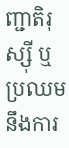ញ្ជាតិរុស្ស៊ី ឬប្រឈមនឹងការ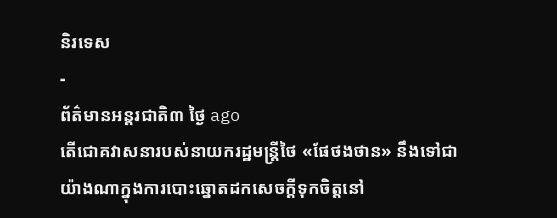និរទេស
-
ព័ត៌មានអន្ដរជាតិ៣ ថ្ងៃ ago
តើជោគវាសនារបស់នាយករដ្ឋមន្ត្រីថៃ «ផែថងថាន» នឹងទៅជាយ៉ាងណាក្នុងការបោះឆ្នោតដកសេចក្តីទុកចិត្តនៅ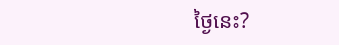ថ្ងៃនេះ?